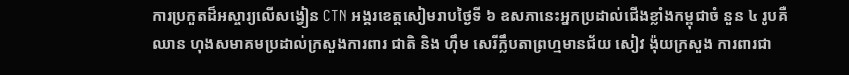ការប្រកួតដ៏អស្ចារ្យលើសង្វៀន CTN អង្គរខេត្តសៀមរាបថ្ងៃទី ៦ ឧសភានេះអ្នកប្រដាល់ជើងខ្លាំងកម្ពុជាចំ នួន ៤ រូបគឺឈាន ហុងសមាគមប្រដាល់ក្រសួងការពារ ជាតិ និង ហ៊ឹម សេរីក្លឹបតាព្រហ្មមានជ័យ សៀវ ង៉ុយក្រសួង ការពារជា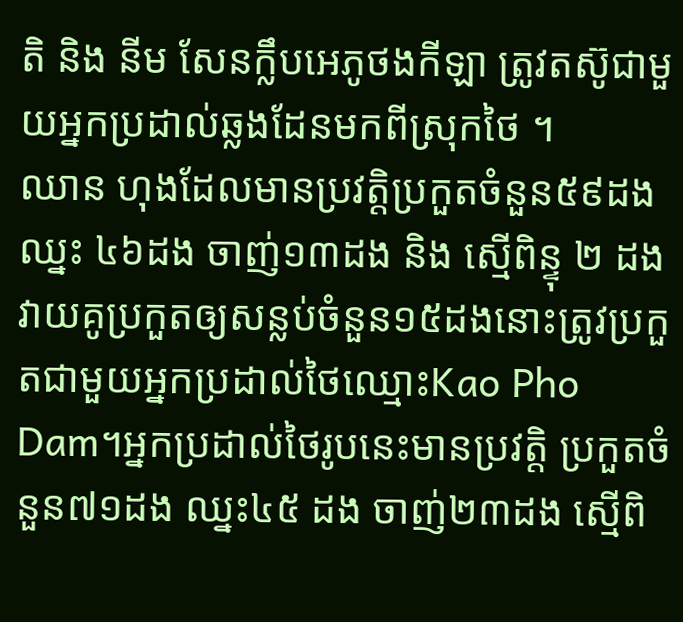តិ និង នីម សែនក្លឹបអេភូថងកីឡា ត្រូវតស៊ូជាមួយអ្នកប្រដាល់ឆ្លងដែនមកពីស្រុកថៃ ។
ឈាន ហុងដែលមានប្រវត្តិប្រកួតចំនួន៥៩ដង ឈ្នះ ៤៦ដង ចាញ់១៣ដង និង ស្មើពិន្ទុ ២ ដង វាយគូប្រកួតឲ្យសន្លប់ចំនួន១៥ដងនោះត្រូវប្រកួតជាមួយអ្នកប្រដាល់ថៃឈ្មោះKao Pho Dam។អ្នកប្រដាល់ថៃរូបនេះមានប្រវត្តិ ប្រកួតចំនួន៧១ដង ឈ្នះ៤៥ ដង ចាញ់២៣ដង ស្មើពិ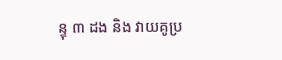ន្ទុ ៣ ដង និង វាយគូប្រ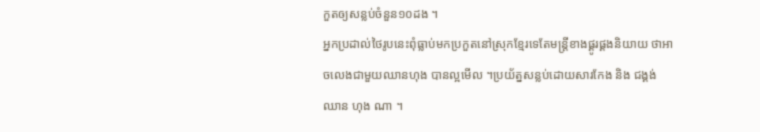កួតឲ្យសន្លប់ចំនួន១០ដង ។
អ្នកប្រដាល់ថៃរូបនេះពុំធ្លាប់មកប្រកួតនៅស្រុកខ្មែរទេតែមន្ត្រីខាងផ្គូរផ្គងនិយាយ ថាអាចលេងជាមួយឈានហុង បានល្អមើល ។ប្រយ័ត្នសន្លប់ដោយសារកែង និង ជង្គង់ឈាន ហុង ណា ។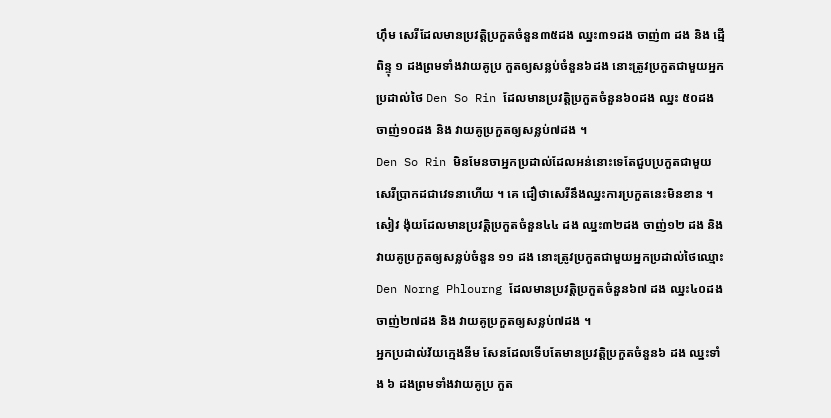ហ៊ឹម សេរីដែលមានប្រវត្តិប្រកួតចំនួន៣៥ដង ឈ្នះ៣១ដង ចាញ់៣ ដង និង ដ្មើពិន្ទុ ១ ដងព្រមទាំងវាយគូប្រ កួតឲ្យសន្លប់ចំនួន៦ដង នោះត្រូវប្រកួតជាមួយអ្នកប្រដាល់ថៃ Den So Rin ដែលមានប្រវត្តិប្រកួតចំនួន៦០ដង ឈ្នះ ៥០ដង ចាញ់១០ដង និង វាយគូប្រកួតឲ្យសន្លប់៧ដង ។
Den So Rin មិនមែនចាអ្នកប្រដាល់ដែលអន់នោះទេតែជួបប្រកួតជាមួយសេរីប្រាកដជាវេទនាហើយ ។ គេ ជឿថាសេរីនឹងឈ្នះការប្រកួតនេះមិនខាន ។
សៀវ ង៉ុយដែលមានប្រវត្តិប្រកួតចំនួន៤៤ ដង ឈ្នះ៣២ដង ចាញ់១២ ដង និង វាយគូប្រកួតឲ្យសន្លប់ចំនួន ១១ ដង នោះត្រូវប្រកួតជាមួយអ្នកប្រដាល់ថៃឈ្មោះDen Norng Phlourng ដែលមានប្រវត្តិប្រកួតចំនួន៦៧ ដង ឈ្នះ៤០ដង ចាញ់២៧ដង និង វាយគូប្រកួតឲ្យសន្លប់៧ដង ។
អ្នកប្រដាល់វ័យក្មេងនីម សែនដែលទើបតែមានប្រវត្តិប្រកួតចំនួន៦ ដង ឈ្នះទាំង ៦ ដងព្រមទាំងវាយគូប្រ កួត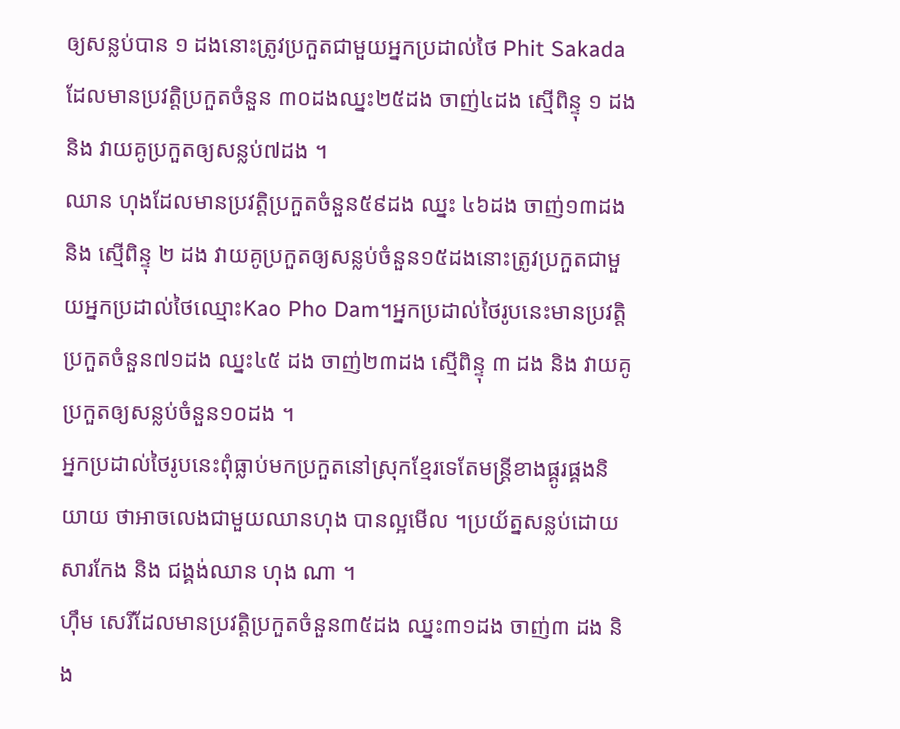ឲ្យសន្លប់បាន ១ ដងនោះត្រូវប្រកួតជាមួយអ្នកប្រដាល់ថៃ Phit Sakada ដែលមានប្រវត្តិប្រកួតចំនួន ៣០ដងឈ្នះ២៥ដង ចាញ់៤ដង ស្មើពិន្ទុ ១ ដង និង វាយគូប្រកួតឲ្យសន្លប់៧ដង ។
ឈាន ហុងដែលមានប្រវត្តិប្រកួតចំនួន៥៩ដង ឈ្នះ ៤៦ដង ចាញ់១៣ដង និង ស្មើពិន្ទុ ២ ដង វាយគូប្រកួតឲ្យសន្លប់ចំនួន១៥ដងនោះត្រូវប្រកួតជាមួយអ្នកប្រដាល់ថៃឈ្មោះKao Pho Dam។អ្នកប្រដាល់ថៃរូបនេះមានប្រវត្តិ ប្រកួតចំនួន៧១ដង ឈ្នះ៤៥ ដង ចាញ់២៣ដង ស្មើពិន្ទុ ៣ ដង និង វាយគូប្រកួតឲ្យសន្លប់ចំនួន១០ដង ។
អ្នកប្រដាល់ថៃរូបនេះពុំធ្លាប់មកប្រកួតនៅស្រុកខ្មែរទេតែមន្ត្រីខាងផ្គូរផ្គងនិយាយ ថាអាចលេងជាមួយឈានហុង បានល្អមើល ។ប្រយ័ត្នសន្លប់ដោយសារកែង និង ជង្គង់ឈាន ហុង ណា ។
ហ៊ឹម សេរីដែលមានប្រវត្តិប្រកួតចំនួន៣៥ដង ឈ្នះ៣១ដង ចាញ់៣ ដង និង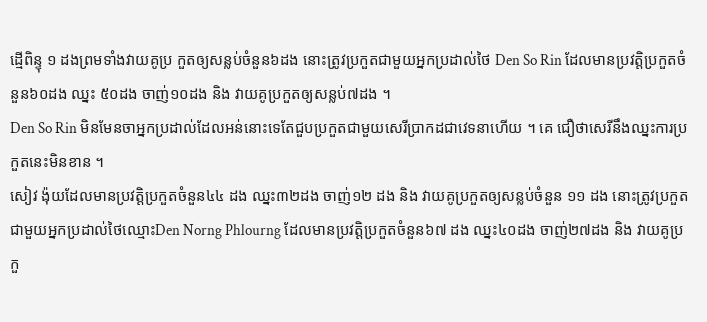ដ្មើពិន្ទុ ១ ដងព្រមទាំងវាយគូប្រ កួតឲ្យសន្លប់ចំនួន៦ដង នោះត្រូវប្រកួតជាមួយអ្នកប្រដាល់ថៃ Den So Rin ដែលមានប្រវត្តិប្រកួតចំនួន៦០ដង ឈ្នះ ៥០ដង ចាញ់១០ដង និង វាយគូប្រកួតឲ្យសន្លប់៧ដង ។
Den So Rin មិនមែនចាអ្នកប្រដាល់ដែលអន់នោះទេតែជួបប្រកួតជាមួយសេរីប្រាកដជាវេទនាហើយ ។ គេ ជឿថាសេរីនឹងឈ្នះការប្រកួតនេះមិនខាន ។
សៀវ ង៉ុយដែលមានប្រវត្តិប្រកួតចំនួន៤៤ ដង ឈ្នះ៣២ដង ចាញ់១២ ដង និង វាយគូប្រកួតឲ្យសន្លប់ចំនួន ១១ ដង នោះត្រូវប្រកួតជាមួយអ្នកប្រដាល់ថៃឈ្មោះDen Norng Phlourng ដែលមានប្រវត្តិប្រកួតចំនួន៦៧ ដង ឈ្នះ៤០ដង ចាញ់២៧ដង និង វាយគូប្រកួ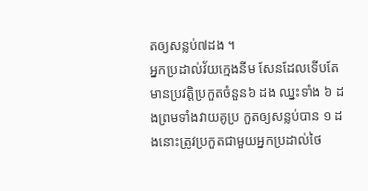តឲ្យសន្លប់៧ដង ។
អ្នកប្រដាល់វ័យក្មេងនីម សែនដែលទើបតែមានប្រវត្តិប្រកួតចំនួន៦ ដង ឈ្នះទាំង ៦ ដងព្រមទាំងវាយគូប្រ កួតឲ្យសន្លប់បាន ១ ដងនោះត្រូវប្រកួតជាមួយអ្នកប្រដាល់ថៃ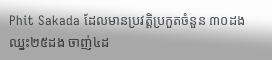Phit Sakada ដែលមានប្រវត្តិប្រកួតចំនួន ៣០ដងឈ្នះ២៥ដង ចាញ់៤ដ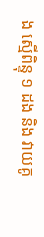ង ស្មើពិន្ទុ ១ ដង និង វាយគូ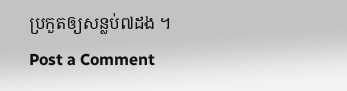ប្រកួតឲ្យសន្លប់៧ដង ។
Post a Comment